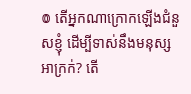៙ តើអ្នកណាក្រោកឡើងជំនួសខ្ញុំ ដើម្បីទាស់នឹងមនុស្សអាក្រក់? តើ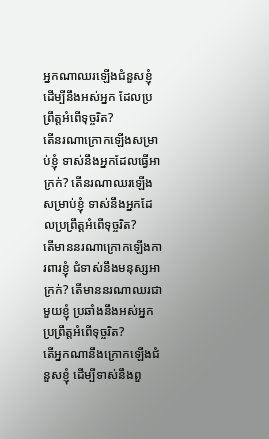អ្នកណាឈរឡើងជំនួសខ្ញុំ ដើម្បីនឹងអស់អ្នក ដែលប្រព្រឹត្តអំពើទុច្ចរិត?
តើនរណាក្រោកឡើងសម្រាប់ខ្ញុំ ទាស់នឹងអ្នកដែលធ្វើអាក្រក់? តើនរណាឈរឡើងសម្រាប់ខ្ញុំ ទាស់នឹងអ្នកដែលប្រព្រឹត្តអំពើទុច្ចរិត?
តើមាននរណាក្រោកឡើងការពារខ្ញុំ ជំទាស់នឹងមនុស្សអាក្រក់? តើមាននរណាឈរជាមួយខ្ញុំ ប្រឆាំងនឹងអស់អ្នកប្រព្រឹត្តអំពើទុច្ចរិត?
តើអ្នកណានឹងក្រោកឡើងជំនួសខ្ញុំ ដើម្បីទាស់នឹងពួ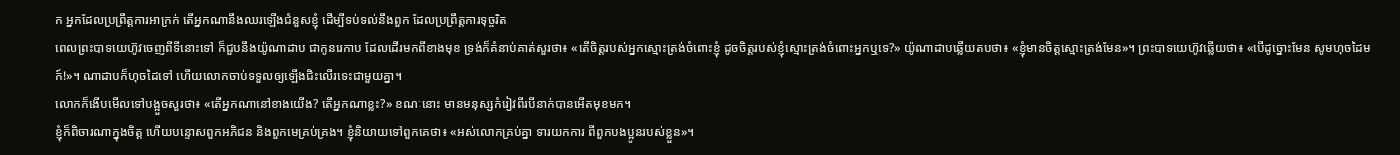ក អ្នកដែលប្រព្រឹត្តការអាក្រក់ តើអ្នកណានឹងឈរឡើងជំនួសខ្ញុំ ដើម្បីទប់ទល់នឹងពួក ដែលប្រព្រឹត្តការទុច្ចរិត
ពេលព្រះបាទយេហ៊ូវចេញពីទីនោះទៅ ក៏ជួបនឹងយ៉ូណាដាប ជាកូនរេកាប ដែលដើរមកពីខាងមុខ ទ្រង់ក៏គំនាប់គាត់សួរថា៖ «តើចិត្តរបស់អ្នកស្មោះត្រង់ចំពោះខ្ញុំ ដូចចិត្តរបស់ខ្ញុំស្មោះត្រង់ចំពោះអ្នកឬទេ?» យ៉ូណាដាបឆ្លើយតបថា៖ «ខ្ញុំមានចិត្តស្មោះត្រង់មែន»។ ព្រះបាទយេហ៊ូវឆ្លើយថា៖ «បើដូច្នោះមែន សូមហុចដៃមក៍!»។ ណាដាបក៏ហុចដៃទៅ ហើយលោកចាប់ទទួលឲ្យឡើងជិះលើរទេះជាមួយគ្នា។
លោកក៏ងើបមើលទៅបង្អួចសួរថា៖ «តើអ្នកណានៅខាងយើង? តើអ្នកណាខ្លះ?» ខណៈនោះ មានមនុស្សកំរៀវពីរបីនាក់បានអើតមុខមក។
ខ្ញុំក៏ពិចារណាក្នុងចិត្ត ហើយបន្ទោសពួកអភិជន និងពួកមេគ្រប់គ្រង។ ខ្ញុំនិយាយទៅពួកគេថា៖ «អស់លោកគ្រប់គ្នា ទារយកការ ពីពួកបងប្អូនរបស់ខ្លួន»។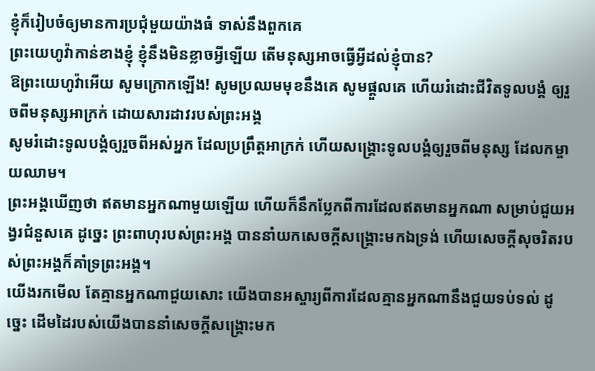ខ្ញុំក៏រៀបចំឲ្យមានការប្រជុំមួយយ៉ាងធំ ទាស់នឹងពួកគេ
ព្រះយេហូវ៉ាកាន់ខាងខ្ញុំ ខ្ញុំនឹងមិនខ្លាចអ្វីឡើយ តើមនុស្សអាចធ្វើអ្វីដល់ខ្ញុំបាន?
ឱព្រះយេហូវ៉ាអើយ សូមក្រោកឡើង! សូមប្រឈមមុខនឹងគេ សូមផ្ដួលគេ ហើយរំដោះជីវិតទូលបង្គំ ឲ្យរួចពីមនុស្សអាក្រក់ ដោយសារដាវរបស់ព្រះអង្គ
សូមរំដោះទូលបង្គំឲ្យរួចពីអស់អ្នក ដែលប្រព្រឹត្តអាក្រក់ ហើយសង្គ្រោះទូលបង្គំឲ្យរួចពីមនុស្ស ដែលកម្ចាយឈាម។
ព្រះអង្គឃើញថា ឥតមានអ្នកណាមួយឡើយ ហើយក៏នឹកប្លែកពីការដែលឥតមានអ្នកណា សម្រាប់ជួយអង្វរជំនួសគេ ដូច្នេះ ព្រះពាហុរបស់ព្រះអង្គ បាននាំយកសេចក្ដីសង្គ្រោះមកឯទ្រង់ ហើយសេចក្ដីសុចរិតរបស់ព្រះអង្គក៏គាំទ្រព្រះអង្គ។
យើងរកមើល តែគ្មានអ្នកណាជួយសោះ យើងបានអស្ចារ្យពីការដែលគ្មានអ្នកណានឹងជួយទប់ទល់ ដូច្នេះ ដើមដៃរបស់យើងបាននាំសេចក្ដីសង្គ្រោះមក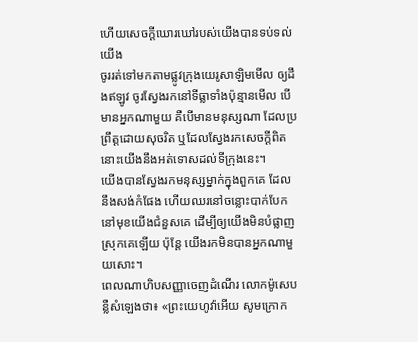ហើយសេចក្ដីឃោរឃៅរបស់យើងបានទប់ទល់យើង
ចូររត់ទៅមកតាមផ្លូវក្រុងយេរូសាឡិមមើល ឲ្យដឹងឥឡូវ ចូរស្វែងរកនៅទីធ្លាទាំងប៉ុន្មានមើល បើមានអ្នកណាមួយ គឺបើមានមនុស្សណា ដែលប្រព្រឹត្តដោយសុចរិត ឬដែលស្វែងរកសេចក្ដីពិត នោះយើងនឹងអត់ទោសដល់ទីក្រុងនេះ។
យើងបានស្វែងរកមនុស្សម្នាក់ក្នុងពួកគេ ដែលនឹងសង់កំផែង ហើយឈរនៅចន្លោះបាក់បែកនៅមុខយើងជំនួសគេ ដើម្បីឲ្យយើងមិនបំផ្លាញស្រុកគេឡើយ ប៉ុន្តែ យើងរកមិនបានអ្នកណាមួយសោះ។
ពេលណាហិបសញ្ញាចេញដំណើរ លោកម៉ូសេបន្លឺសំឡេងថា៖ «ព្រះយេហូវ៉ាអើយ សូមក្រោក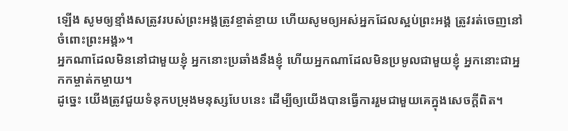ឡើង សូមឲ្យខ្មាំងសត្រូវរបស់ព្រះអង្គត្រូវខ្ចាត់ខ្ចាយ ហើយសូមឲ្យអស់អ្នកដែលស្អប់ព្រះអង្គ ត្រូវរត់ចេញនៅចំពោះព្រះអង្គ»។
អ្នកណាដែលមិននៅជាមួយខ្ញុំ អ្នកនោះប្រឆាំងនឹងខ្ញុំ ហើយអ្នកណាដែលមិនប្រមូលជាមួយខ្ញុំ អ្នកនោះជាអ្នកកម្ចាត់កម្ចាយ។
ដូច្នេះ យើងត្រូវជួយទំនុកបម្រុងមនុស្សបែបនេះ ដើម្បីឲ្យយើងបានធ្វើការរួមជាមួយគេក្នុងសេចក្ដីពិត។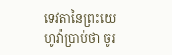ទេវតានៃព្រះយេហូវ៉ាប្រាប់ថា ចូរ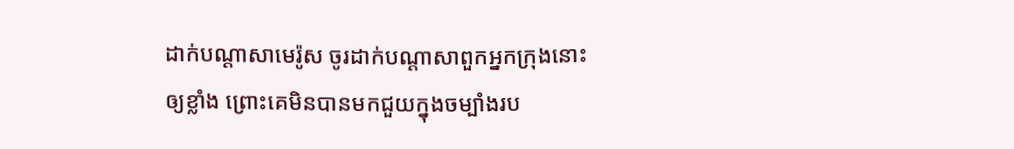ដាក់បណ្ដាសាមេរ៉ូស ចូរដាក់បណ្ដាសាពួកអ្នកក្រុងនោះឲ្យខ្លាំង ព្រោះគេមិនបានមកជួយក្នុងចម្បាំងរប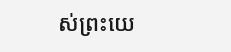ស់ព្រះយេ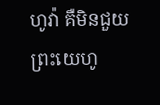ហូវ៉ា គឺមិនជួយព្រះយេហូ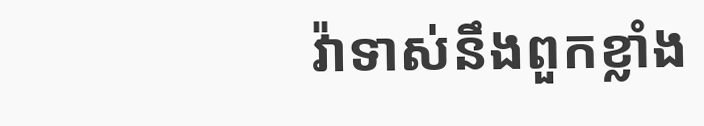វ៉ាទាស់នឹងពួកខ្លាំង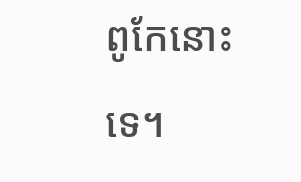ពូកែនោះទេ។